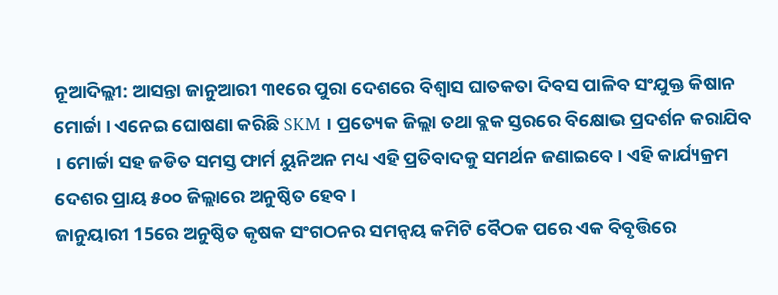ନୂଆଦିଲ୍ଲୀ: ଆସନ୍ତା ଜାନୁଆରୀ ୩୧ରେ ପୁରା ଦେଶରେ ବିଶ୍ବାସ ଘାତକତା ଦିବସ ପାଳିବ ସଂଯୁକ୍ତ କିଷାନ ମୋର୍ଚ୍ଚା । ଏନେଇ ଘୋଷଣା କରିଛି SKM । ପ୍ରତ୍ୟେକ ଜିଲ୍ଲା ତଥା ବ୍ଲକ ସ୍ତରରେ ବିକ୍ଷୋଭ ପ୍ରଦର୍ଶନ କରାଯିବ । ମୋର୍ଚ୍ଚା ସହ ଜଡିତ ସମସ୍ତ ଫାର୍ମ ୟୁନିଅନ ମଧ୍ୟ ଏହି ପ୍ରତିବାଦକୁ ସମର୍ଥନ ଜଣାଇବେ । ଏହି କାର୍ଯ୍ୟକ୍ରମ ଦେଶର ପ୍ରାୟ ୫୦୦ ଜିଲ୍ଲାରେ ଅନୁଷ୍ଠିତ ହେବ ।
ଜାନୁୟାରୀ 15ରେ ଅନୁଷ୍ଠିତ କୃଷକ ସଂଗଠନର ସମନ୍ୱୟ କମିଟି ବୈଠକ ପରେ ଏକ ବିବୃତ୍ତିରେ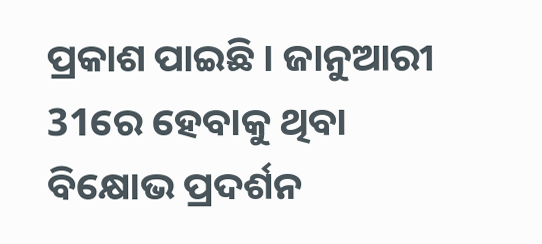ପ୍ରକାଶ ପାଇଛି । ଜାନୁଆରୀ 31ରେ ହେବାକୁ ଥିବା ବିକ୍ଷୋଭ ପ୍ରଦର୍ଶନ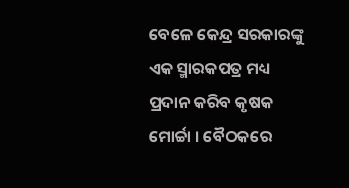ବେଳେ କେନ୍ଦ୍ର ସରକାରଙ୍କୁ ଏକ ସ୍ମାରକପତ୍ର ମଧ୍ୟ ପ୍ରଦାନ କରିବ କୃଷକ ମୋର୍ଚ୍ଚା । ବୈଠକରେ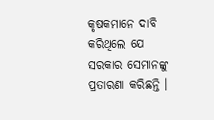କୃଷକମାନେ ଦାବି କରିଥିଲେ ଯେ ସରକାର ସେମାନଙ୍କୁ ପ୍ରତାରଣା କରିଛନ୍ତି ।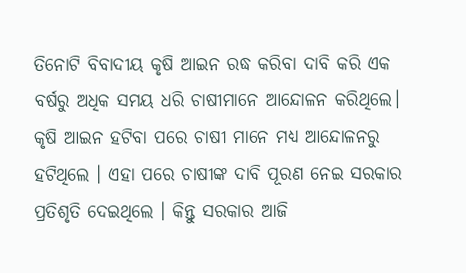ତିନୋଟି ବିବାଦୀୟ କୃଷି ଆଇନ ରଦ୍ଧ କରିବା ଦାବି କରି ଏକ ବର୍ଷରୁ ଅଧିକ ସମୟ ଧରି ଚାଷୀମାନେ ଆନ୍ଦୋଳନ କରିଥିଲେ। କୃଷି ଆଇନ ହଟିବା ପରେ ଚାଷୀ ମାନେ ମଧ୍ୟ ଆନ୍ଦୋଳନରୁ ହଟିଥିଲେ । ଏହା ପରେ ଚାଷୀଙ୍କ ଦାବି ପୂରଣ ନେଇ ସରକାର ପ୍ରତିଶୃତି ଦେଇଥିଲେ । କିନ୍ତୁ ସରକାର ଆଜି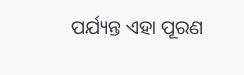ପର୍ଯ୍ୟନ୍ତ ଏହା ପୂରଣ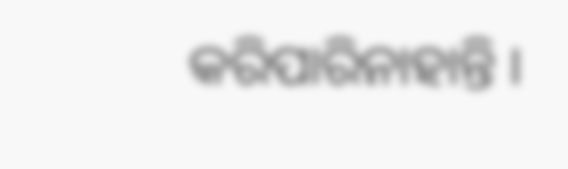କରିପାରିନାହାନ୍ତି ।